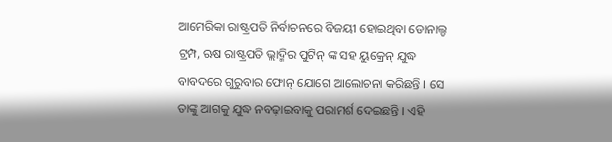ଆମେରିକା ରାଷ୍ଟ୍ରପତି ନିର୍ବାଚନରେ ବିଜୟୀ ହୋଇଥିବା ଡୋନାଲ୍ଡ ଟ୍ରମ୍ପ, ଋଷ ରାଷ୍ଟ୍ରପତି ଭ୍ଲାଦ୍ମିର ପୁଟିନ୍ ଙ୍କ ସହ ୟୁକ୍ରେନ୍ ଯୁଦ୍ଧ ବାବଦରେ ଗୁରୁବାର ଫୋନ୍ ଯୋଗେ ଆଲୋଚନା କରିଛନ୍ତି । ସେ ତାଙ୍କୁ ଆଗକୁ ଯୁଦ୍ଧ ନବଢ଼ାଇବାକୁ ପରାମର୍ଶ ଦେଇଛନ୍ତି । ଏହି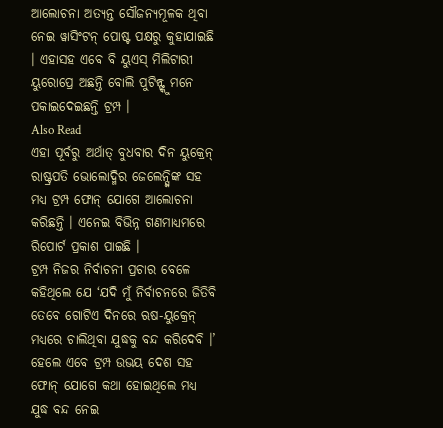ଆଲୋଚନା ଅତ୍ୟନ୍ତ ସୌଜନ୍ୟମୂଳକ ଥିବା ନେଇ ୱାସିଂଟନ୍ ପୋଷ୍ଟ ପକ୍ଷରୁ କୁହାଯାଇଛି । ଏହାସହ ଏବେ ବି ୟୁଏସ୍ ମିଲିଟାରୀ ୟୁରୋପ୍ରେ ଅଛନ୍ତି ବୋଲି ପୁଟିନ୍ଙ୍କୁ ମନେ ପକାଇଦେଇଛନ୍ତି ଟ୍ରମ୍ପ ।
Also Read
ଏହା ପୂର୍ବରୁ ଅର୍ଥାତ୍ ବୁଧବାର ଦିନ ୟୁକ୍ରେନ୍ ରାଷ୍ଟ୍ରପତି ଭୋଲୋଦ୍ମିର ଜେଲେନ୍ସ୍କିଙ୍କ ସହ ମଧ୍ୟ ଟ୍ରମ୍ପ ଫୋନ୍ ଯୋଗେ ଆଲୋଚନା କରିଛନ୍ତି । ଏନେଇ ବିଭିନ୍ନ ଗଣମାଧ୍ୟମରେ ରିପୋର୍ଟ ପ୍ରକାଶ ପାଇଛି ।
ଟ୍ରମ୍ପ ନିଜର ନିର୍ବାଚନୀ ପ୍ରଚାର ବେଳେ କହିଥିଲେ ଯେ ‘ଯଦି ମୁଁ ନିର୍ବାଚନରେ ଜିତିବି ତେବେ ଗୋଟିଏ ଦିନରେ ଋଷ-ୟୁକ୍ରେନ୍ ମଧ୍ୟରେ ଚାଲିଥିବା ଯୁଦ୍ଧକୁ ବନ୍ଦ କରିଦେବି ।’ ହେଲେ ଏବେ ଟ୍ରମ୍ପ ଉଭୟ ଦେଶ ସହ ଫୋନ୍ ଯୋଗେ କଥା ହୋଇଥିଲେ ମଧ୍ୟ ଯୁଦ୍ଧ ବନ୍ଦ ନେଇ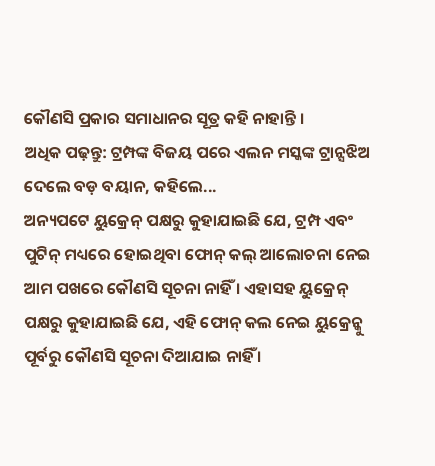କୌଣସି ପ୍ରକାର ସମାଧାନର ସୂତ୍ର କହି ନାହାନ୍ତି ।
ଅଧିକ ପଢ଼ନ୍ତୁ: ଟ୍ରମ୍ପଙ୍କ ବିଜୟ ପରେ ଏଲନ ମସ୍କଙ୍କ ଟ୍ରାନ୍ସଝିଅ ଦେଲେ ବଡ଼ ବୟାନ, କହିଲେ...
ଅନ୍ୟପଟେ ୟୁକ୍ରେନ୍ ପକ୍ଷରୁ କୁହାଯାଇଛି ଯେ, ଟ୍ରମ୍ପ ଏବଂ ପୁଟିନ୍ ମଧ୍ୟରେ ହୋଇଥିବା ଫୋନ୍ କଲ୍ ଆଲୋଚନା ନେଇ ଆମ ପଖରେ କୌଣସି ସୂଚନା ନାହିଁ । ଏହାସହ ୟୁକ୍ରେନ୍ ପକ୍ଷରୁ କୁହାଯାଇଛି ଯେ, ଏହି ଫୋନ୍ କଲ ନେଇ ୟୁକ୍ରେନ୍କୁ ପୂର୍ବରୁ କୌଣସି ସୂଚନା ଦିଆଯାଇ ନାହିଁ ।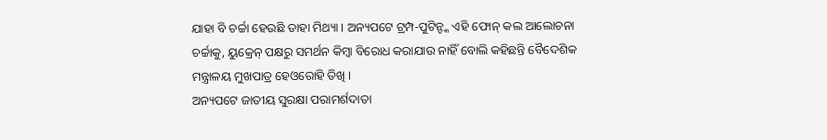ଯାହା ବି ଚର୍ଚ୍ଚା ହେଉଛି ତାହା ମିଥ୍ୟା । ଅନ୍ୟପଟେ ଟ୍ରମ୍ପ-ପୁଟିନ୍ଙ୍କ ଏହି ଫୋନ୍ କଲ ଆଲୋଚନା ଚର୍ଚ୍ଚାକୁ, ୟୁକ୍ରେନ୍ ପକ୍ଷରୁ ସମର୍ଥନ କିମ୍ବା ବିରୋଧ କରାଯାଉ ନାହିଁ ବୋଲି କହିଛନ୍ତି ବୈଦେଶିକ ମନ୍ତ୍ରାଳୟ ମୁଖପାତ୍ର ହେଓରୋହି ତିଖି ।
ଅନ୍ୟପଟେ ଜାତୀୟ ସୁରକ୍ଷା ପରାମର୍ଶଦାତା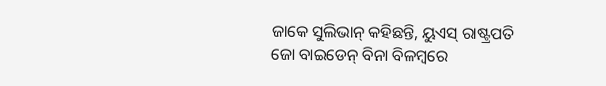ଜାକେ ସୁଲିଭାନ୍ କହିଛନ୍ତି, ୟୁଏସ୍ ରାଷ୍ଟ୍ରପତି ଜୋ ବାଇଡେନ୍ ବିନା ବିଳମ୍ବରେ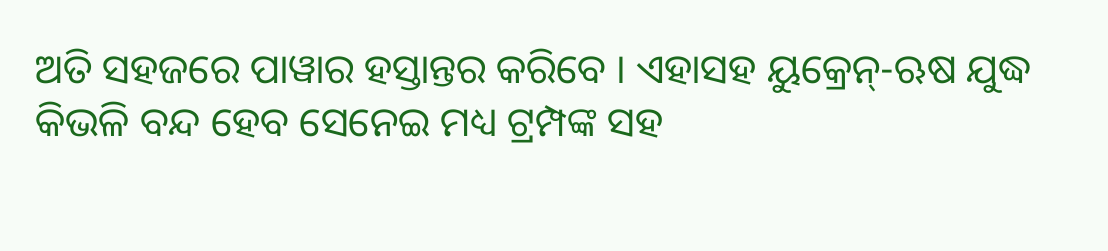ଅତି ସହଜରେ ପାୱାର ହସ୍ତାନ୍ତର କରିବେ । ଏହାସହ ୟୁକ୍ରେନ୍-ଋଷ ଯୁଦ୍ଧ କିଭଳି ବନ୍ଦ ହେବ ସେନେଇ ମଧ୍ୟ ଟ୍ରମ୍ପଙ୍କ ସହ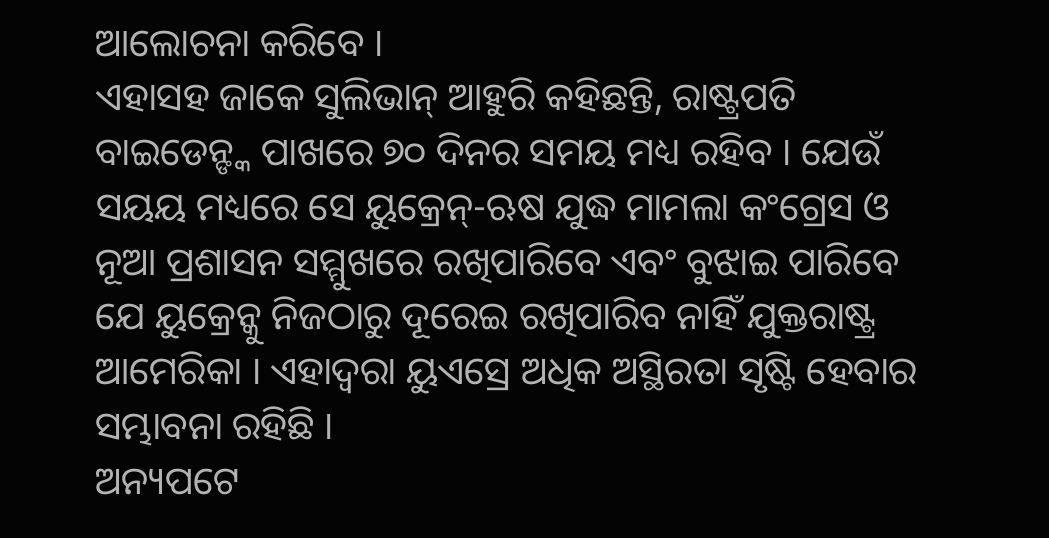ଆଲୋଚନା କରିବେ ।
ଏହାସହ ଜାକେ ସୁଲିଭାନ୍ ଆହୁରି କହିଛନ୍ତି, ରାଷ୍ଟ୍ରପତି ବାଇଡେନ୍ଙ୍କ ପାଖରେ ୭୦ ଦିନର ସମୟ ମଧ୍ୟ ରହିବ । ଯେଉଁ ସୟୟ ମଧ୍ୟରେ ସେ ୟୁକ୍ରେନ୍-ଋଷ ଯୁଦ୍ଧ ମାମଲା କଂଗ୍ରେସ ଓ ନୂଆ ପ୍ରଶାସନ ସମ୍ମୁଖରେ ରଖିପାରିବେ ଏବଂ ବୁଝାଇ ପାରିବେ ଯେ ୟୁକ୍ରେନ୍କୁ ନିଜଠାରୁ ଦୂରେଇ ରଖିପାରିବ ନାହିଁ ଯୁକ୍ତରାଷ୍ଟ୍ର ଆମେରିକା । ଏହାଦ୍ୱରା ୟୁଏସ୍ରେ ଅଧିକ ଅସ୍ଥିରତା ସୃଷ୍ଟି ହେବାର ସମ୍ଭାବନା ରହିଛି ।
ଅନ୍ୟପଟେ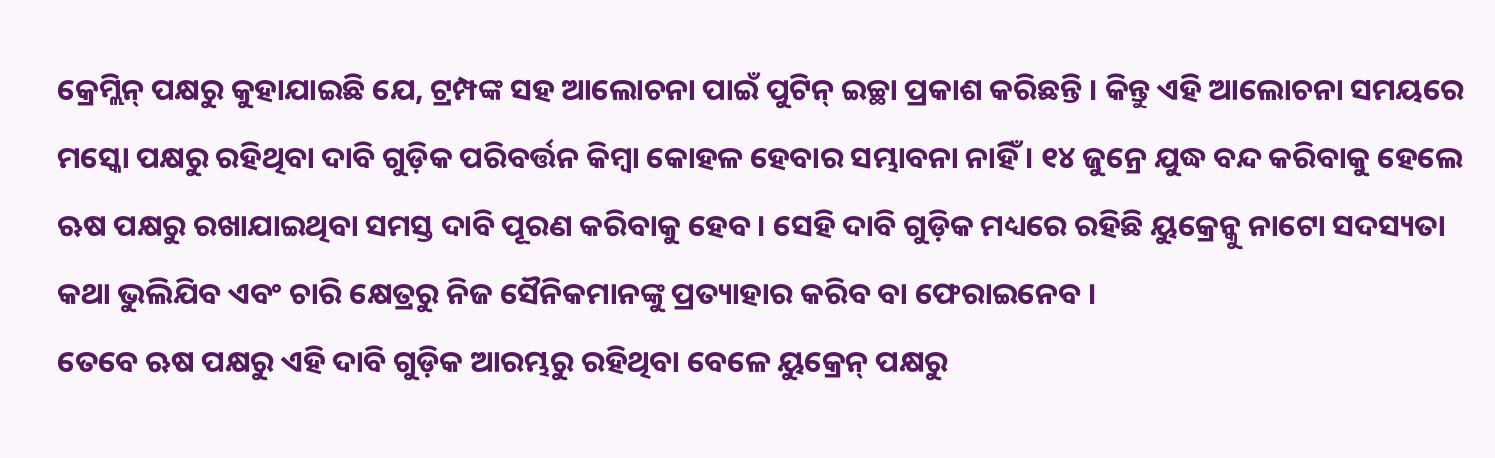କ୍ରେମ୍ଲିନ୍ ପକ୍ଷରୁ କୁହାଯାଇଛି ଯେ, ଟ୍ରମ୍ପଙ୍କ ସହ ଆଲୋଚନା ପାଇଁ ପୁଟିନ୍ ଇଚ୍ଛା ପ୍ରକାଶ କରିଛନ୍ତି । କିନ୍ତୁ ଏହି ଆଲୋଚନା ସମୟରେ ମସ୍କୋ ପକ୍ଷରୁ ରହିଥିବା ଦାବି ଗୁଡ଼ିକ ପରିବର୍ତ୍ତନ କିମ୍ବା କୋହଳ ହେବାର ସମ୍ଭାବନା ନାହିଁ । ୧୪ ଜୁନ୍ରେ ଯୁଦ୍ଧ ବନ୍ଦ କରିବାକୁ ହେଲେ ଋଷ ପକ୍ଷରୁ ରଖାଯାଇଥିବା ସମସ୍ତ ଦାବି ପୂରଣ କରିବାକୁ ହେବ । ସେହି ଦାବି ଗୁଡ଼ିକ ମଧ୍ୟରେ ରହିଛି ୟୁକ୍ରେନ୍କୁ ନାଟୋ ସଦସ୍ୟତା କଥା ଭୁଲିଯିବ ଏବଂ ଚାରି କ୍ଷେତ୍ରରୁ ନିଜ ସୈନିକମାନଙ୍କୁ ପ୍ରତ୍ୟାହାର କରିବ ବା ଫେରାଇନେବ ।
ତେବେ ଋଷ ପକ୍ଷରୁ ଏହି ଦାବି ଗୁଡ଼ିକ ଆରମ୍ଭରୁ ରହିଥିବା ବେଳେ ୟୁକ୍ରେନ୍ ପକ୍ଷରୁ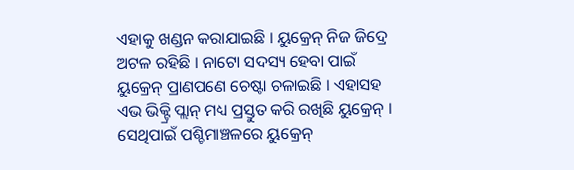ଏହାକୁ ଖଣ୍ଡନ କରାଯାଇଛି । ୟୁକ୍ରେନ୍ ନିଜ ଜିଦ୍ରେ ଅଟଳ ରହିଛି । ନାଟୋ ସଦସ୍ୟ ହେବା ପାଇଁ ୟୁକ୍ରେନ୍ ପ୍ରାଣପଣେ ଚେଷ୍ଟା ଚଳାଇଛି । ଏହାସହ ଏଭ ଭିକ୍ଟ୍ରି ପ୍ଲାନ୍ ମଧ୍ୟ ପ୍ରସ୍ତୁତ କରି ରଖିଛି ୟୁକ୍ରେନ୍ । ସେଥିପାଇଁ ପଶ୍ଚିମାଞ୍ଚଳରେ ୟୁକ୍ରେନ୍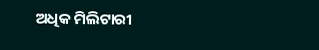ଅଧିକ ମିଲିଟାରୀ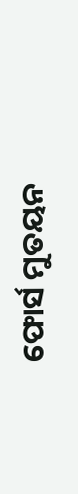ଫୋର୍ସ ମୁତୟନ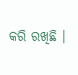କରି ରଖିଛି ।